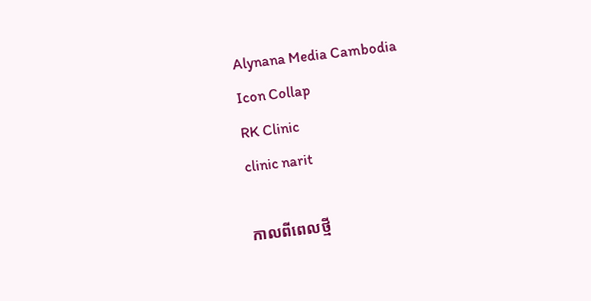Alynana Media Cambodia
Icon Collap
RK Clinic
clinic narit

កាលពីពេលថ្មី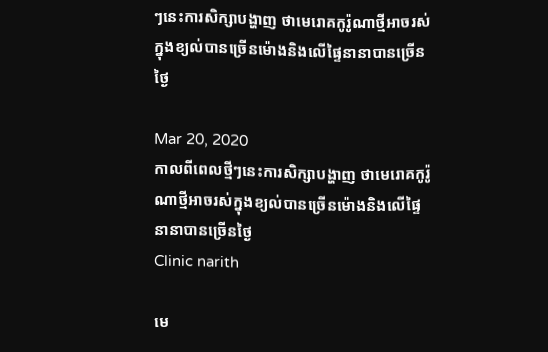ៗនេះការសិក្សាបង្ហាញ ថាមេរោគកូរ៉ូណាថ្មីអាចរស់ក្នុងខ្យល់បានច្រើនម៉ោងនិងលើផ្ទៃនានាបានច្រើនថ្ងៃ

Mar 20, 2020
កាលពីពេលថ្មីៗនេះការសិក្សាបង្ហាញ ថាមេរោគកូរ៉ូណាថ្មីអាចរស់ក្នុងខ្យល់បានច្រើនម៉ោងនិងលើផ្ទៃនានាបានច្រើនថ្ងៃ
Clinic narith

មេ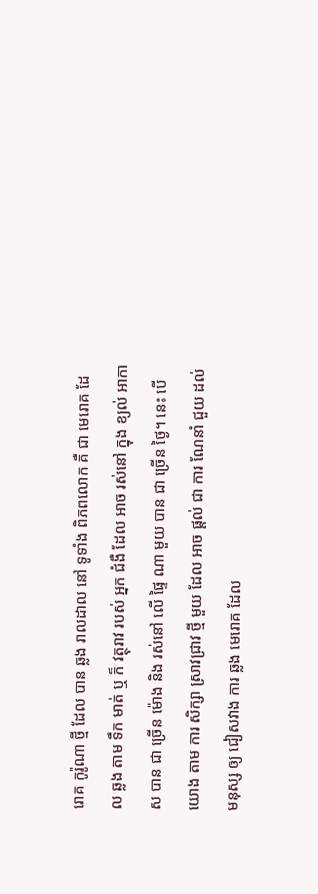រោគ កូរ៉ូណា ថ្មី ដែល បាន ឆ្លង រាលដាល នៅ ទូទាំង ពិភពលោក គឺ ជា មេរោគ ដែល ឆ្លង តាម ទឹក មាត់ ឬ ក៏ វត្ថុរាវ របស់ អ្នក ជំងឺ ដែល អាច រស់នៅ ក្នុង ខ្យល់ អាកាស បាន ជា ច្រើន ម៉ោង និង រស់នៅ លើ ផ្ទៃ ណា មួយ បាន ជា ច្រើន ថ្ងៃ។ នេះ បើ យោង តាម ការ សិក្សា ស្រាវជ្រាវ ថ្មី មួយ ដែល អាច ផ្ដល់ ជា ការ ណែនាំ ជួយ ដល់ មនុស្ស ឲ្យ ជៀសវាង ការ ឆ្លង មេរោគ ដែល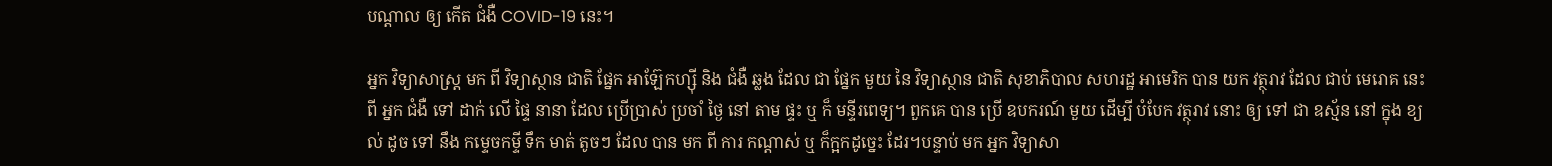បណ្ដាល ឲ្យ កើត ជំងឺ COVID-19 នេះ។

អ្នក វិទ្យាសាស្ត្រ មក ពី វិទ្យាស្ថាន ជាតិ ផ្នែក អាឡ៊ែកហ្ស៊ី និង ជំងឺ ឆ្លង ដែល ជា ផ្នែក មួយ នៃ វិទ្យាស្ថាន ជាតិ សុខាភិបាល សហរដ្ឋ អាមេរិក បាន យក វត្ថុរាវ ដែល ជាប់ មេរោគ នេះ ពី អ្នក ជំងឺ ទៅ ដាក់ លើ ផ្ទៃ នានា ដែល ប្រើប្រាស់ ប្រចាំ ថ្ងៃ នៅ តាម ផ្ទះ ឬ ក៏ មន្ទីរពេទ្យ។ ពួកគេ បាន ប្រើ ឧបករណ៍ មួយ ដើម្បី បំបែក វត្ថុរាវ នោះ ឲ្យ ទៅ ជា ឧស្ម័ន នៅ ក្នុង ខ្យល់ ដូច ទៅ នឹង កម្ទេចកម្ទី ទឹក មាត់ តូចៗ ដែល បាន មក ពី ការ កណ្ដាស់ ឬ ក៏ក្អកដូច្នេះ ដែរ។បន្ទាប់ មក អ្នក វិទ្យាសា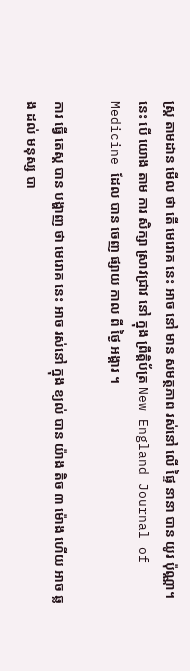ស្ត្រ តាមដាន មើល ថា តើ មេរោគ នេះ អាច នៅ មាន សមត្ថភាព រស់នៅ លើ ផ្ទៃ នានា បាន យូរ ប៉ុណ្ណា។ នេះ បើ យោង តាម ការ សិក្សា ស្រាវជ្រាវ នៅ ក្នុង ព្រឹត្តិប័ត្រ New England Journal of Medicine ដែល បាន ចេញ ផ្សាយ កាល ពី ថ្ងៃ អង្គារ ។

ការ ធ្វើ តេស្ដ បាន បង្ហាញ ថា មេរោគ នេះ អាច រស់នៅ ក្នុង ខ្យល់ បាន យ៉ាង តិច ៣ ម៉ោង ហើយ អាច ឆ្លង ដល់ មនុស្ស បា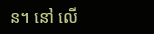ន។ នៅ លើ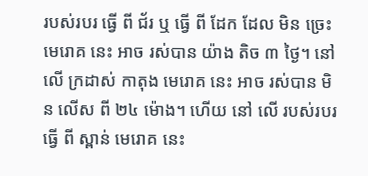របស់របរ ធ្វើ ពី ជ័រ ឬ ធ្វើ ពី ដែក ដែល មិន ច្រេះ មេរោគ នេះ អាច រស់បាន យ៉ាង តិច ៣ ថ្ងៃ។ នៅ លើ ក្រដាស់ កាតុង មេរោគ នេះ អាច រស់បាន មិន លើស ពី ២៤ ម៉ោង។ ហើយ នៅ លើ របស់របរ ធ្វើ ពី ស្ពាន់ មេរោគ នេះ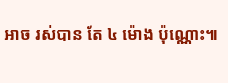អាច រស់បាន តែ ៤ ម៉ោង ប៉ុណ្ណោះ៕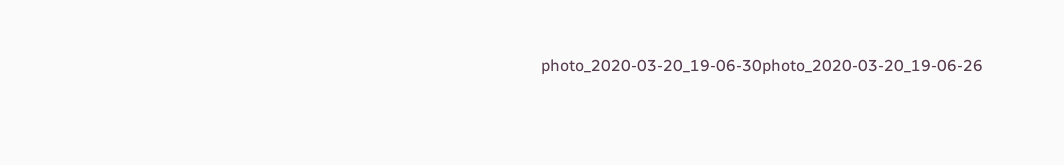photo_2020-03-20_19-06-30photo_2020-03-20_19-06-26